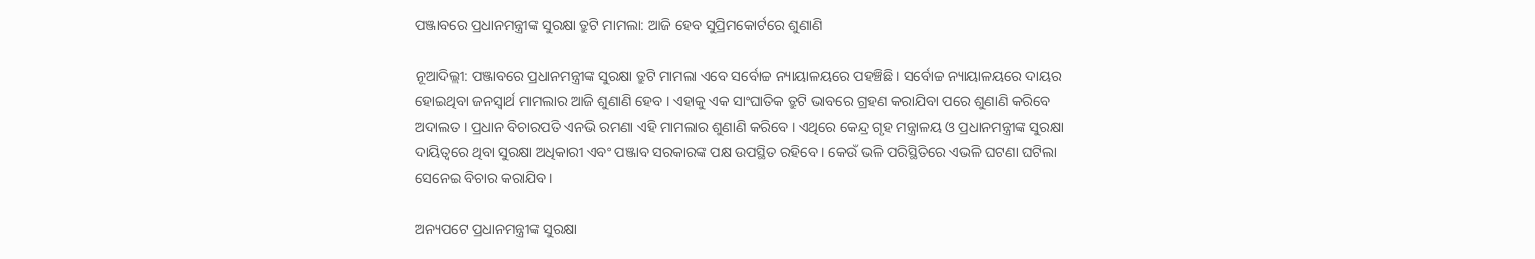ପଞ୍ଜାବରେ ପ୍ରଧାନମନ୍ତ୍ରୀଙ୍କ ସୁରକ୍ଷା ତ୍ରୁଟି ମାମଲା: ଆଜି ହେବ ସୁପ୍ରିମକୋର୍ଟରେ ଶୁଣାଣି

ନୂଆଦିଲ୍ଲୀ: ପଞ୍ଜାବରେ ପ୍ରଧାନମନ୍ତ୍ରୀଙ୍କ ସୁରକ୍ଷା ତ୍ରୁଟି ମାମଲା ଏବେ ସର୍ବୋଚ୍ଚ ନ୍ୟାୟାଳୟରେ ପହଞ୍ଚିଛି । ସର୍ବୋଚ୍ଚ ନ୍ୟାୟାଳୟରେ ଦାୟର ହୋଇଥିବା ଜନସ୍ୱାର୍ଥ ମାମଲାର ଆଜି ଶୁଣାଣି ହେବ । ଏହାକୁ ଏକ ସାଂଘାତିକ ତ୍ରୁଟି ଭାବରେ ଗ୍ରହଣ କରାଯିବା ପରେ ଶୁଣାଣି କରିବେ ଅଦାଲତ । ପ୍ରଧାନ ବିଚାରପତି ଏନଭି ରମଣା ଏହି ମାମଲାର ଶୁଣାଣି କରିବେ । ଏଥିରେ କେନ୍ଦ୍ର ଗୃହ ମନ୍ତ୍ରାଳୟ ଓ ପ୍ରଧାନମନ୍ତ୍ରୀଙ୍କ ସୁରକ୍ଷା ଦାୟିତ୍ୱରେ ଥିବା ସୁରକ୍ଷା ଅଧିକାରୀ ଏବଂ ପଞ୍ଜାବ ସରକାରଙ୍କ ପକ୍ଷ ଉପସ୍ଥିତ ରହିବେ । କେଉଁ ଭଳି ପରିସ୍ଥିତିରେ ଏଭଳି ଘଟଣା ଘଟିଲା ସେନେଇ ବିଚାର କରାଯିବ ।

ଅନ୍ୟପଟେ ପ୍ରଧାନମନ୍ତ୍ରୀଙ୍କ ସୁରକ୍ଷା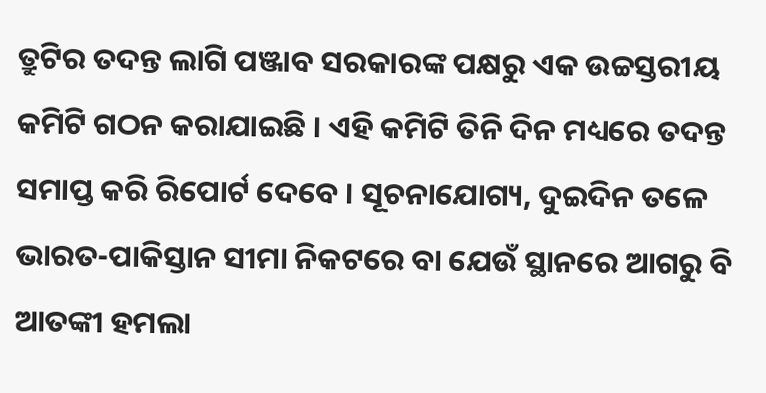ତ୍ରୁଟିର ତଦନ୍ତ ଲାଗି ପଞ୍ଜାବ ସରକାରଙ୍କ ପକ୍ଷରୁ ଏକ ଉଚ୍ଚସ୍ତରୀୟ କମିଟି ଗଠନ କରାଯାଇଛି । ଏହି କମିଟି ତିନି ଦିନ ମଧ୍ୟରେ ତଦନ୍ତ ସମାପ୍ତ କରି ରିପୋର୍ଟ ଦେବେ । ସୂଚନାଯୋଗ୍ୟ, ଦୁଇଦିନ ତଳେ ଭାରତ-ପାକିସ୍ତାନ ସୀମା ନିକଟରେ ବା ଯେଉଁ ସ୍ଥାନରେ ଆଗରୁ ବି ଆତଙ୍କୀ ହମଲା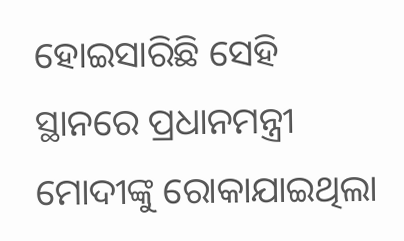ହୋଇସାରିଛି ସେହି ସ୍ଥାନରେ ପ୍ରଧାନମନ୍ତ୍ରୀ ମୋଦୀଙ୍କୁ ରୋକାଯାଇଥିଲା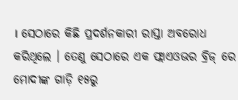। ସେଠାରେ କିଛି ପ୍ରଦର୍ଶନକାରୀ ରାସ୍ତା ଅବରୋଧ କରିଥିଲେ । ତେଣୁ ସେଠାରେ ଏକ ଫ୍ଲାଏଓଭର ବ୍ରିଜ୍ ରେ ମୋଦୀଙ୍କ ଗାଡ଼ି ୧୫ରୁ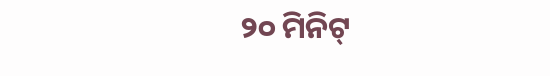୨୦ ମିନିଟ୍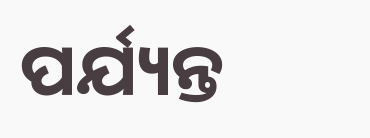ପର୍ଯ୍ୟନ୍ତ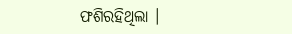ଫଶିରହିଥିଲା ।